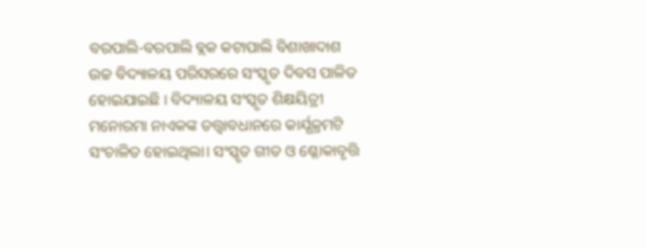ବରପାଲି-ବରପାଲି ବ୍ଲକ କଟାପାଲି ବିଶାଖାଦାଶ ଉଚ୍ଚ ବିଦ୍ୟାଳୟ ପରିସରରେ ସଂସ୍କୃତ ଦିବସ ପାଳିତ ହୋଇଯାଇଛି । ବିଦ୍ୟାଳୟ ସଂସ୍କୃତ ଶିକ୍ଷୟିତ୍ରୀ ମନୋରମା ନାଏକଙ୍କ ତତ୍ତ୍ଵାବଧାନରେ କାର୍ଯ୍ଯକ୍ରମଟି ସଂଚାଳିତ ହୋଇଥିଲା। ସଂସ୍କୃତ ଗୀତ ଓ ଶ୍ଳୋକାବୃତ୍ତି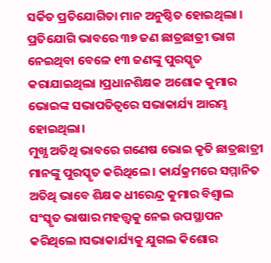ସର୍କିତ ପ୍ରତିଯୋଗିତା ମାନ ଅନୁଷ୍ଠିତ ହୋଇଥିଲା । ପ୍ରତିଯୋଗି ଭାବରେ ୩୭ ଜଣ ଛାତ୍ରଛାତ୍ରୀ ଭାଗ ନେଇଥିବା ବେଳେ ୧୩ ଜଣଙ୍କୁ ପୁରସ୍କୃତ କରାଯାଇଥିଲା ।ପ୍ରଧାନଶିକ୍ଷକ ଅଶୋକ କୁମାର ଭୋଇଙ୍କ ସଭାପତିତ୍ଵରେ ସଭାକାର୍ଯ୍ୟ ଆରମ୍ଭ ହୋଇଥିଲା।
ମୁଖ୍ଯ ଅତିଥି ଭାବରେ ଗଣେଷ ଭୋଇ କୃତି ଛାତ୍ରଛାତ୍ରୀ ମାନଙ୍କୁ ପୁରସ୍କୃତ କରିଥିଲେ । କାର୍ଯକ୍ରମରେ ସମ୍ମାନିତ ଅତିଥି ଭାବେ ଶିକ୍ଷକ ଧୀରେନ୍ଦ୍ର କୁମାର ବିଶ୍ବାଲ ସଂସ୍କୃତ ଭାଷାର ମହତ୍ତ୍ବକୁ ନେଇ ଉପସ୍ଥାପନ କରିଥିଲେ ।ସଭାକାର୍ଯ୍ୟକୁ ଯୁଗଲ କିଶୋର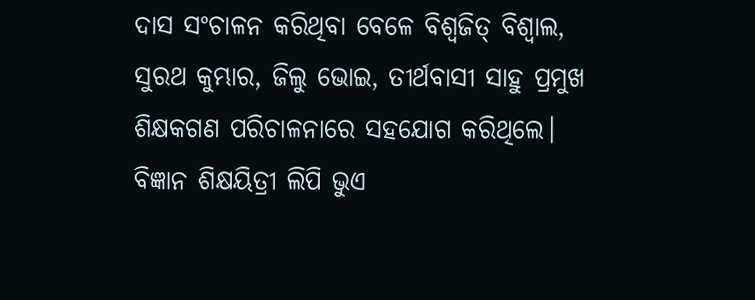ଦାସ ସଂଚାଳନ କରିଥିବା ବେଳେ ବିଶ୍ଵଜିତ୍ ବିଶ୍ବାଲ, ସୁରଥ କୁମ୍ଭାର, ଜିଲୁ ଭୋଇ, ତୀର୍ଥବାସୀ ସାହୁ ପ୍ରମୁଖ ଶିକ୍ଷକଗଣ ପରିଚାଳନାରେ ସହଯୋଗ କରିଥିଲେ। ବିଜ୍ଞାନ ଶିକ୍ଷୟିତ୍ରୀ ଲିପି ଭୁଏ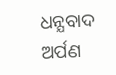ଧନ୍ଯବାଦ ଅର୍ପଣ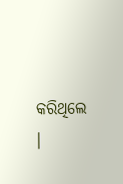କରିଥିଲେ ।